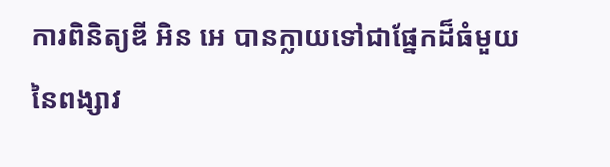ការពិនិត្យឌី អិន អេ បានក្លាយទៅជាផ្នែកដ៏ធំមួយនៃពង្សាវ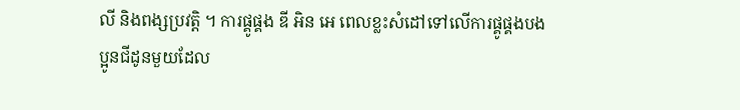លី និងពង្សប្រវត្តិ ។ ការផ្គូផ្គង ឌី អិន អេ ពេលខ្លះសំដៅទៅលើការផ្គូផ្គងបងប្អូនជីដូនមួយដែល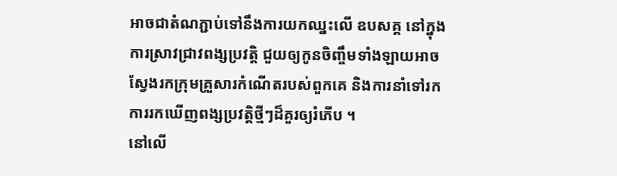អាចជាតំណភ្ជាប់ទៅនឹងការយកឈ្នះលើ ឧបសគ្គ នៅក្នុងការស្រាវជ្រាវពង្សប្រវត្តិ ជួយឲ្យកូនចិញ្ចឹមទាំងឡាយអាចស្វែងរកក្រុមគ្រួសារកំណើតរបស់ពួកគេ និងការនាំទៅរកការរកឃើញពង្សប្រវត្តិថ្មីៗដ៏គួរឲ្យរំភើប ។
នៅលើ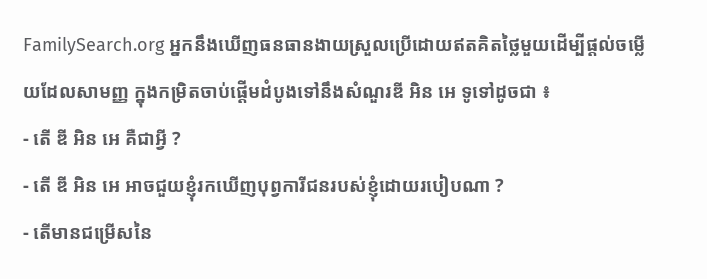FamilySearch.org អ្នកនឹងឃើញធនធានងាយស្រួលប្រើដោយឥតគិតថ្លៃមួយដើម្បីផ្តល់ចម្លើយដែលសាមញ្ញ ក្នុងកម្រិតចាប់ផ្តើមដំបូងទៅនឹងសំណួរឌី អិន អេ ទូទៅដូចជា ៖
- តើ ឌី អិន អេ គឺជាអ្វី ?
- តើ ឌី អិន អេ អាចជួយខ្ញុំរកឃើញបុព្វការីជនរបស់ខ្ញុំដោយរបៀបណា ?
- តើមានជម្រើសនៃ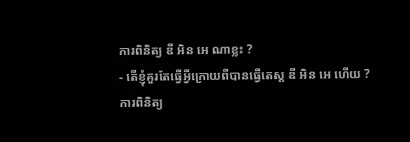ការពិនិត្យ ឌី អិន អេ ណាខ្លះ ?
- តើខ្ញុំគួរតែធ្វើអ្វីក្រោយពីបានធ្វើតេស្ត ឌី អិន អេ ហើយ ?
ការពិនិត្យ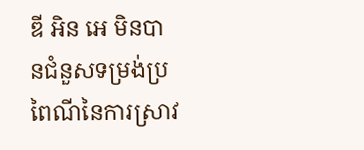ឌី អិន អេ មិនបានជំនួសទម្រង់ប្រពៃណីនៃការស្រាវ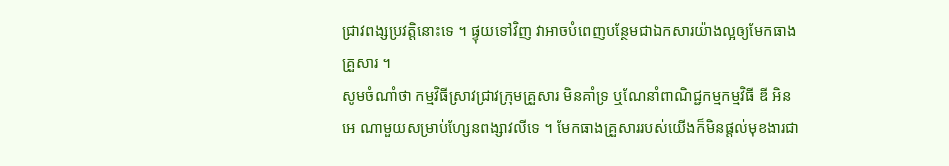ជ្រាវពង្សប្រវត្តិនោះទេ ។ ផ្ទុយទៅវិញ វាអាចបំពេញបន្ថែមជាឯកសារយ៉ាងល្អឲ្យមែកធាងគ្រួសារ ។
សូមចំណាំថា កម្មវិធីស្រាវជ្រាវក្រុមគ្រួសារ មិនគាំទ្រ ឬណែនាំពាណិជ្ជកម្មកម្មវិធី ឌី អិន អេ ណាមួយសម្រាប់ហ្សែនពង្សាវលីទេ ។ មែកធាងគ្រួសាររបស់យើងក៏មិនផ្តល់មុខងារជា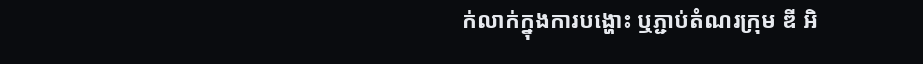ក់លាក់ក្នុងការបង្ហោះ ឬភ្ជាប់តំណរក្រុម ឌី អិ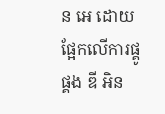ន អេ ដោយផ្អែកលើការផ្គូផ្គង ឌី អិន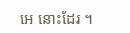អេ នោះដែរ ។